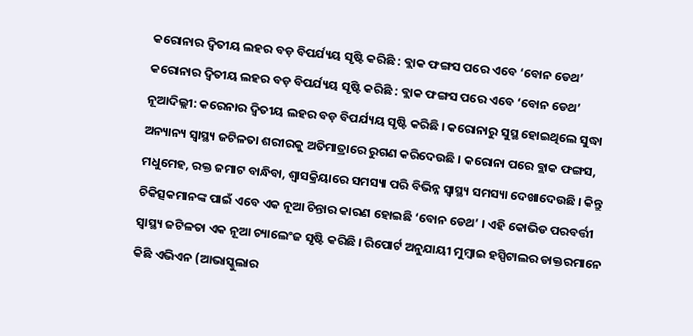କରୋନାର ଦ୍ୱିତୀୟ ଲହର ବଡ଼ ବିପର୍ଯ୍ୟୟ ସୃଷ୍ଟି କରିଛି : ବ୍ଲାକ ଫଙ୍ଗସ ପରେ ଏବେ ‘ବୋନ ଡେଥ’
କରୋନାର ଦ୍ୱିତୀୟ ଲହର ବଡ଼ ବିପର୍ଯ୍ୟୟ ସୃଷ୍ଟି କରିଛି : ବ୍ଲାକ ଫଙ୍ଗସ ପରେ ଏବେ ‘ବୋନ ଡେଥ’
ନୂଆଦିଲ୍ଲୀ: କରେନାର ଦ୍ୱିତୀୟ ଲହର ବଡ଼ ବିପର୍ଯ୍ୟୟ ସୃଷ୍ଟି କରିଛି । କରୋନାରୁ ସୁସ୍ଥ ହୋଇଥିଲେ ସୁଦ୍ଧା ଅନ୍ୟାନ୍ୟ ସ୍ୱାସ୍ଥ୍ୟ ଜଟିଳତା ଶରୀରକୁ ଅତିମାତ୍ରାରେ ରୁଗଣ କରିଦେଉଛି । କରୋନା ପରେ ବ୍ଲାକ ଫଙ୍ଗସ, ମଧୁମେହ, ରକ୍ତ ଜମାଟ ବାନ୍ଧିବା, ଶ୍ୱାସକ୍ରିୟାରେ ସମସ୍ୟା ପରି ବିଭିନ୍ନ ସ୍ୱାସ୍ଥ୍ୟ ସମସ୍ୟା ଦେଖାଦେଉଛି । କିନ୍ତୁ ଚିକିତ୍ସକମାନଙ୍କ ପାଇଁ ଏବେ ଏକ ନୂଆ ଚିନ୍ତାର କାରଣ ହୋଇଛି ‘ବୋନ ଡେଥ’ । ଏହି କୋଭିଡ ପରବର୍ତ୍ତୀ ସ୍ୱାସ୍ଥ୍ୟ ଜଟିଳତା ଏକ ନୂଆ ଚ୍ୟାଲେଂଜ ସୃଷ୍ଟି କରିଛି । ରିପୋର୍ଟ ଅନୁଯାୟୀ ମୁମ୍ବାଇ ହସ୍ପିଟାଲର ଡାକ୍ତରମାନେ କିଛି ଏଭିଏନ (ଆଭାସ୍କୁଲାର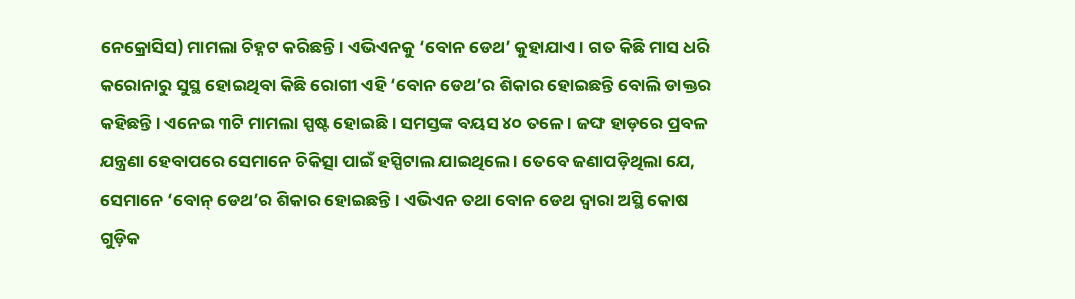ନେକ୍ରୋସିସ) ମାମଲା ଚିହ୍ନଟ କରିଛନ୍ତି । ଏଭିଏନକୁ ‘ବୋନ ଡେଥ’ କୁହାଯାଏ । ଗତ କିଛି ମାସ ଧରି କରୋନାରୁ ସୁସ୍ଥ ହୋଇଥିବା କିଛି ରୋଗୀ ଏହି ‘ବୋନ ଡେଥ’ର ଶିକାର ହୋଇଛନ୍ତି ବୋଲି ଡାକ୍ତର କହିଛନ୍ତି । ଏନେଇ ୩ଟି ମାମଲା ସ୍ପଷ୍ଟ ହୋଇଛି । ସମସ୍ତଙ୍କ ବୟସ ୪୦ ତଳେ । ଜଙ୍ଘ ହାଡ଼ରେ ପ୍ରବଳ ଯନ୍ତ୍ରଣା ହେବାପରେ ସେମାନେ ଚିକିତ୍ସା ପାଇଁ ହସ୍ପିଟାଲ ଯାଇଥିଲେ । ତେବେ ଜଣାପଡ଼ିଥିଲା ଯେ, ସେମାନେ ‘ବୋନ୍ ଡେଥ’ର ଶିକାର ହୋଇଛନ୍ତି । ଏଭିଏନ ତଥା ବୋନ ଡେଥ ଦ୍ୱାରା ଅସ୍ଥି କୋଷ ଗୁଡ଼ିକ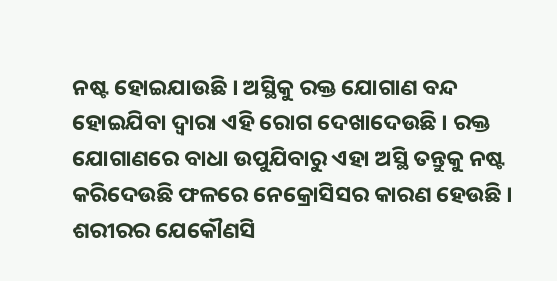ନଷ୍ଟ ହୋଇଯାଉଛି । ଅସ୍ଥିକୁ ରକ୍ତ ଯୋଗାଣ ବନ୍ଦ ହୋଇଯିବା ଦ୍ୱାରା ଏହି ରୋଗ ଦେଖାଦେଉଛି । ରକ୍ତ ଯୋଗାଣରେ ବାଧା ଉପୁଯିବାରୁ ଏହା ଅସ୍ଥି ତନ୍ତୁକୁ ନଷ୍ଟ କରିଦେଉଛି ଫଳରେ ନେକ୍ରୋସିସର କାରଣ ହେଉଛି । ଶରୀରର ଯେକୌଣସି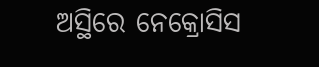ଅସ୍ଥିରେ ନେକ୍ରୋସିସ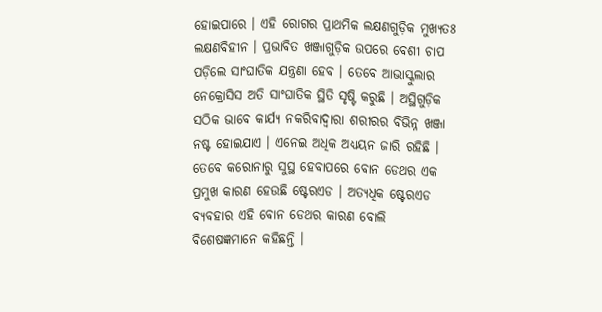ହୋଇପାରେ । ଏହି ରୋଗର ପ୍ରାଥମିକ ଲକ୍ଷଣଗୁଡ଼ିକ ମୁଖ୍ୟତଃ ଲକ୍ଷଣବିହୀନ । ପ୍ରଭାବିତ ଖଞ୍ଜାଗୁଡ଼ିକ ଉପରେ ବେଶୀ ଚାପ ପଡ଼ିଲେ ସାଂଘାତିକ ଯନ୍ତ୍ରଣା ହେବ । ତେବେ ଆଭାସ୍କୁଲାର ନେକ୍ରୋସିସ ଅତି ସାଂଘାତିକ ସ୍ଥିତି ସୃଷ୍ଟି କରୁଛି । ଅସ୍ଥିଗୁଡ଼ିକ ସଠିକ ଭାବେ କାର୍ଯ୍ୟ ନକରିବାଦ୍ୱାରା ଶରୀରର ବିଭିନ୍ନ ଖଞ୍ଜା ନଷ୍ଟ ହୋଇଯାଏ । ଏନେଇ ଅଧିକ ଅଧ୍ୟୟନ ଜାରି ରହିଛି । ତେବେ କରୋନାରୁ ସୁସ୍ଥ ହେବାପରେ ବୋନ ଡେଥର ଏକ ପ୍ରମୁଖ କାରଣ ହେଉଛି ଷ୍ଟେରଏଡ । ଅତ୍ୟଧିକ ଷ୍ଟେରଏଡ ବ୍ୟବହାର ଏହି ବୋନ ଡେଥର କାରଣ ବୋଲି ବିଶେଷଜ୍ଞମାନେ କହିଛନ୍ତି ।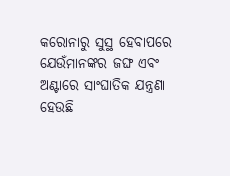କରୋନାରୁ ସୁସ୍ଥ ହେବାପରେ ଯେଉଁମାନଙ୍କର ଜଙ୍ଘ ଏବଂ ଅଣ୍ଟାରେ ସାଂଘାତିକ ଯନ୍ତ୍ରଣା ହେଉଛି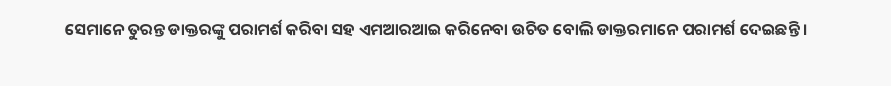ସେମାନେ ତୁରନ୍ତ ଡାକ୍ତରଙ୍କୁ ପରାମର୍ଶ କରିବା ସହ ଏମଆରଆଇ କରିନେବା ଉଚିତ ବୋଲି ଡାକ୍ତରମାନେ ପରାମର୍ଶ ଦେଇଛନ୍ତି ।